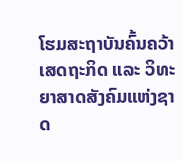ໂຮມສະຖາບັນຄົ້ນຄວ້າເສດຖະກິດ ແລະ ວິທະຍາສາດສັງຄົມແຫ່ງຊາດ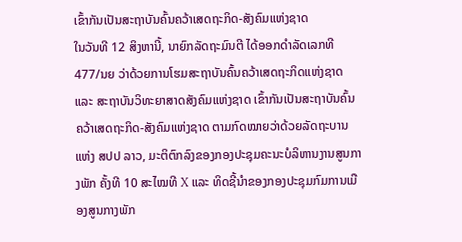ເຂົ້າກັນເປັນສະຖາບັນຄົ້ນຄວ້າເສດຖະກິດ-ສັງຄົມແຫ່ງຊາດ
ໃນວັນທີ 12 ສິງຫານີ້, ນາຍົກລັດຖະມົນຕີ ໄດ້ອອກດຳລັດເລກທີ 477/ນຍ ວ່າດ້ວຍການໂຮມສະຖາບັນຄົ້ນຄວ້າເສດຖະກິດແຫ່ງຊາດ ແລະ ສະຖາບັນວິທະຍາສາດສັງຄົມແຫ່ງຊາດ ເຂົ້າກັນເປັນສະຖາບັນຄົ້ນຄວ້າເສດຖະກິດ-ສັງຄົມແຫ່ງຊາດ ຕາມກົດໝາຍວ່າດ້ວຍລັດຖະບານແຫ່ງ ສປປ ລາວ, ມະຕິຕົກລົງຂອງກອງປະຊຸມຄະນະບໍລິຫານງານສູນກາງພັກ ຄັ້ງທີ 10 ສະໄໝທີ X ແລະ ທິດຊີ້ນຳຂອງກອງປະຊຸມກົມການເມືອງສູນກາງພັກ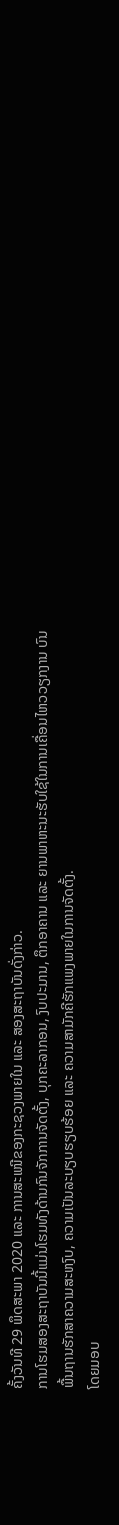ຄັ້ງວັນທີ 29 ພຶດສະພາ 2020 ແລະ ການສະເໜີຂອງກະຊວງພາຍໃນ ແລະ ສອງສະຖາບັນດັ່ງກ່າວ.
ການໂຮມສອງສະຖາບັນນີ້ແມ່ນໂຮມທັງດ້ານກົນຈັກການຈັດຕັ້ງ, ບຸກຄະລາກອນ, ງົບປະມານ, ຕຶກອາຄານ ແລະ ຍານພາຫະນະຮັບໃຊ້ໃນການເຄື່ອນໄຫວວຽກງານ ບົນພື້ນຖານຮັກສາຄວາມສະຫງົບ, ຄວາມເປັນລະບຽບຮຽບຮ້ອຍ ແລະ ຄວາມສາມັກຄີຮັກແພງພາຍໃນການຈັດຕັ້ງ.
ໂດຍມອບ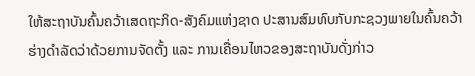ໃຫ້ສະຖາບັນຄົ້ນຄວ້າເສດຖະກິດ-ສັງຄົມແຫ່ງຊາດ ປະສານສົມທົບກັບກະຊວງພາຍໃນຄົ້ນຄວ້າຮ່າງດຳລັດວ່າດ້ວຍການຈັດຕັ້ງ ແລະ ການເຄື່ອນໄຫວຂອງສະຖາບັນດັ່ງກ່າວ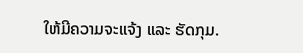ໃຫ້ມີຄວາມຈະແຈ້ງ ແລະ ຮັດກຸມ.